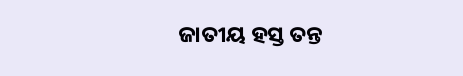ଜାତୀୟ ହସ୍ତ ତନ୍ତ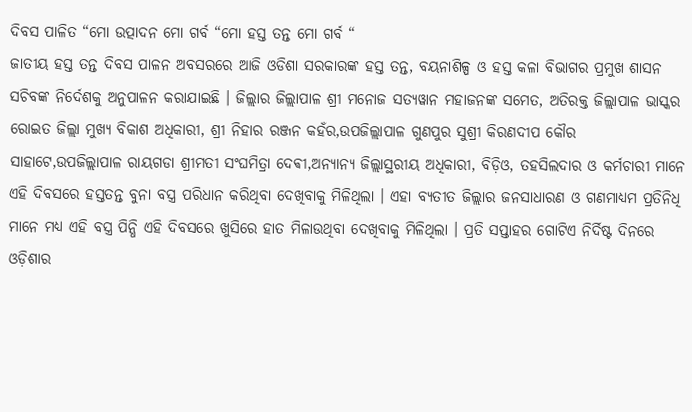ଦିବସ ପାଳିତ “ମୋ ଉତ୍ପାଦନ ମୋ ଗର୍ବ “ମୋ ହସ୍ତ ତନ୍ତ ମୋ ଗର୍ବ “
ଜାତୀୟ ହସ୍ତ ତନ୍ତ ଦିବସ ପାଳନ ଅବସରରେ ଆଜି ଓଡିଶା ସରକାରଙ୍କ ହସ୍ତ ତନ୍ତ, ବୟନାଶିଳ୍ପ ଓ ହସ୍ତ କଳା ବିଭାଗର ପ୍ରମୁଖ ଶାସନ ସଚିବଙ୍କ ନିର୍ଦେଶକୁ ଅନୁପାଳନ କରାଯାଇଛି । ଜିଲ୍ଲାର ଜିଲ୍ଲାପାଳ ଶ୍ରୀ ମନୋଜ ସତ୍ୟୱାନ ମହାଜନଙ୍କ ସମେତ, ଅତିରକ୍ତ ଜିଲ୍ଲାପାଳ ଭାସ୍କର ରୋଇତ ଜିଲ୍ଲା ମୁଖ୍ୟ ବିକାଶ ଅଧିକାରୀ, ଶ୍ରୀ ନିହାର ରଞ୍ଜନ କହଁର,ଉପଜିଲ୍ଲାପାଳ ଗୁଣପୁର ସୁଶ୍ରୀ କିରଣଦୀପ କୌର ସାହାଟେ,ଉପଜିଲ୍ଲାପାଳ ରାୟଗଡା ଶ୍ରୀମତୀ ସଂଘମିତ୍ରା ଦେଵୀ,ଅନ୍ୟାନ୍ୟ ଜିଲ୍ଲାସ୍ଥରୀୟ ଅଧିକାରୀ, ବିଡ଼ିଓ, ତହସିଲଦାର ଓ କର୍ମଚାରୀ ମାନେ ଏହି ଦିବସରେ ହସ୍ତତନ୍ତ ବୁନା ବସ୍ତ୍ର ପରିଧାନ କରିଥିବା ଦେଖିବାକୁ ମିଳିଥିଲା । ଏହା ବ୍ୟତୀତ ଜିଲ୍ଲାର ଜନସାଧାରଣ ଓ ଗଣମାଧ୍ୟମ ପ୍ରତିନିଧି ମାନେ ମଧ୍ୟ ଏହି ବସ୍ତ୍ର ପିନ୍ଧି ଏହି ଦିବସରେ ଖୁସିରେ ହାତ ମିଳାଉଥିବା ଦେଖିବାକୁ ମିଳିଥିଲା । ପ୍ରତି ସପ୍ତାହର ଗୋଟିଏ ନିର୍ଦିଷ୍ଟ ଦିନରେ ଓଡ଼ିଶାର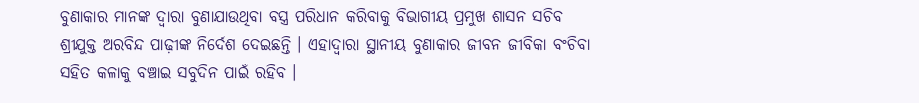ବୁଣାକାର ମାନଙ୍କ ଦ୍ୱାରା ବୁଣାଯାଉଥିବା ବସ୍ତ୍ର ପରିଧାନ କରିବାକୁ ବିଭାଗୀୟ ପ୍ରମୁଖ ଶାସନ ସଚିବ ଶ୍ରୀଯୁକ୍ତ ଅରବିନ୍ଦ ପାଢ଼ୀଙ୍କ ନିର୍ଦେଶ ଦେଇଛନ୍ତି । ଏହାଦ୍ୱାରା ସ୍ଥାନୀୟ ବୁଣାକାର ଜୀବନ ଜୀବିକା ବଂଚିବା ସହିତ କଳାକୁ ବଞ୍ଚାଇ ସବୁଦିନ ପାଇଁ ରହିବ ।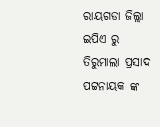ରାୟଗଡା ଜିଲ୍ଲା ଇପିଏ ରୁ ତିରୁମାଲା ପ୍ରସାଦ ପଟ୍ଟନାୟକ ଙ୍କ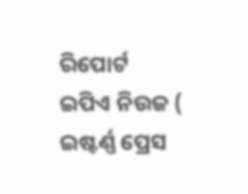ରିପୋର୍ଟ
ଇପିଏ ନିଉଜ ( ଇଷ୍ଟର୍ଣ୍ଣ ପ୍ରେସ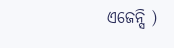ଏଜେନ୍ସି )